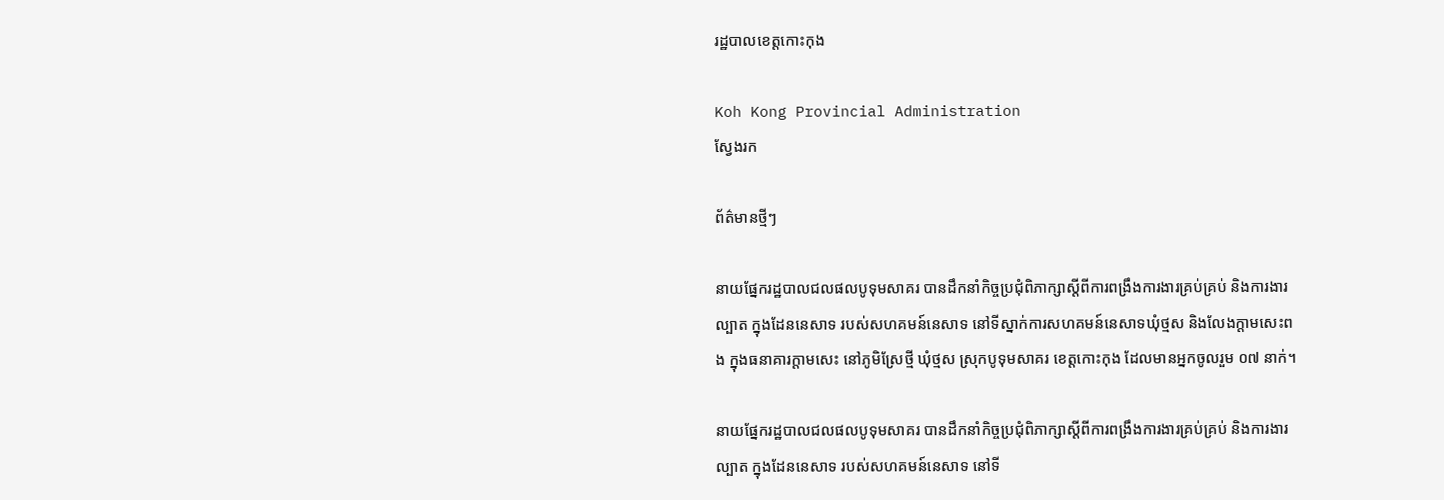រដ្ឋបាលខេត្តកោះកុង

Koh Kong Provincial Administration
ស្វែងរក

ព័ត៌មានថ្មីៗ

នាយផ្នែករដ្ឋបាលជលផលបូទុមសាគរ បានដឹកនាំកិច្ចប្រជុំពិភាក្សាស្តីពីការពង្រឹងការងារគ្រប់គ្រប់ និងការងារល្បាត ក្នុងដែននេសាទ របស់សហគមន៍នេសាទ នៅទីស្នាក់ការសហគមន៍នេសាទឃុំថ្មស និងលែងក្តាមសេះពង ក្នុងធនាគារក្តាមសេះ នៅភូមិស្រែថ្មី ឃុំថ្មស ស្រុកបូទុមសាគរ ខេត្តកោះកុង ដែលមានអ្នកចូលរួម ០៧ នាក់។

នាយផ្នែករដ្ឋបាលជលផលបូទុមសាគរ បានដឹកនាំកិច្ចប្រជុំពិភាក្សាស្តីពីការពង្រឹងការងារគ្រប់គ្រប់ និងការងារល្បាត ក្នុងដែននេសាទ របស់សហគមន៍នេសាទ នៅទី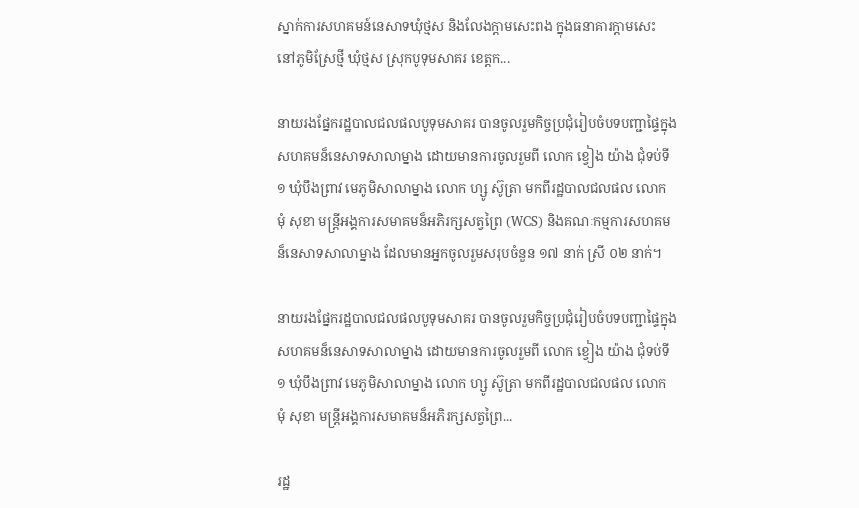ស្នាក់ការសហគមន៍នេសាទឃុំថ្មស និងលែងក្តាមសេះពង ក្នុងធនាគារក្តាមសេះ នៅភូមិស្រែថ្មី ឃុំថ្មស ស្រុកបូទុមសាគរ ខេត្តក...

នាយរងផ្នែករដ្ឋបាលជលផលបូទុមសាគរ បានចូលរួមកិច្ចប្រជុំរៀបចំបទបញ្ជាផ្ទៃក្នុង សហគមន៏នេសាទសាលាម្នាង ដោយមានការចូលរួមពី លោក ខ្វៀង យ៉ាង ជុំទប់ទី១ ឃុំបឹងព្រាវ មេភូមិសាលាម្នាង លោក ហ្សូ ស៊ូត្រា មកពីរដ្ឋបាលជលផល លោក មុំ សុខា មន្រ្តីអង្គការសមាគមន៏អភិរក្សសត្វព្រៃ (WCS) និងគណៈកម្មការសហគមន៏នេសាទសាលាម្នាង ដែលមានអ្នកចូលរួមសរុបចំនួន ១៧ នាក់ ស្រី ០២ នាក់។

នាយរងផ្នែករដ្ឋបាលជលផលបូទុមសាគរ បានចូលរួមកិច្ចប្រជុំរៀបចំបទបញ្ជាផ្ទៃក្នុង សហគមន៏នេសាទសាលាម្នាង ដោយមានការចូលរួមពី លោក ខ្វៀង យ៉ាង ជុំទប់ទី១ ឃុំបឹងព្រាវ មេភូមិសាលាម្នាង លោក ហ្សូ ស៊ូត្រា មកពីរដ្ឋបាលជលផល លោក មុំ សុខា មន្រ្តីអង្គការសមាគមន៏អភិរក្សសត្វព្រៃ...

រដ្ឋ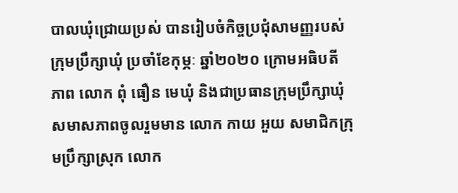បាលឃុំជ្រោយប្រស់ បានរៀបចំកិច្ចប្រជុំសាមញ្ញរបស់ក្រុមប្រឹក្សាឃុំ ប្រចាំខែកុម្ភៈ ឆ្នាំ២០២០ ក្រោមអធិបតីភាព លោក ពុំ ធឿន មេឃុំ និងជាប្រធានក្រុមប្រឹក្សាឃុំ សមាសភាពចូលរួមមាន លោក កាយ អួយ សមាជិកក្រុមប្រឹក្សាស្រុក លោក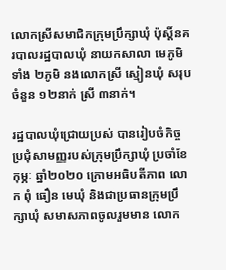លោកស្រីសមាជិកក្រុមប្រឹក្សាឃុំ ប៉ុស្ដិ៍នគរបាលរដ្ឋបាលឃុំ នាយកសាលា មេភូមិទាំង ២ភូមិ នងលោកស្រី ស្មៀនឃុំ សរុបចំនួន ១២នាក់ ស្រី ៣នាក់។

រដ្ឋបាលឃុំជ្រោយប្រស់ បានរៀបចំកិច្ចប្រជុំសាមញ្ញរបស់ក្រុមប្រឹក្សាឃុំ ប្រចាំខែកុម្ភៈ ឆ្នាំ២០២០ ក្រោមអធិបតីភាព លោក ពុំ ធឿន មេឃុំ និងជាប្រធានក្រុមប្រឹក្សាឃុំ សមាសភាពចូលរួមមាន លោក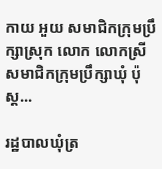កាយ អួយ សមាជិកក្រុមប្រឹក្សាស្រុក លោក លោកស្រីសមាជិកក្រុមប្រឹក្សាឃុំ ប៉ុស្ដ...

រដ្ឋបាលឃុំត្រ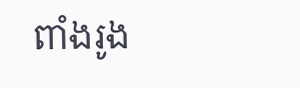ពាំងរូង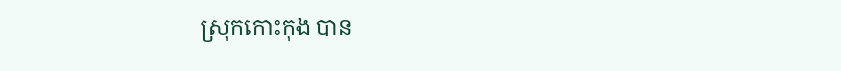ស្រុកកោះកុង បាន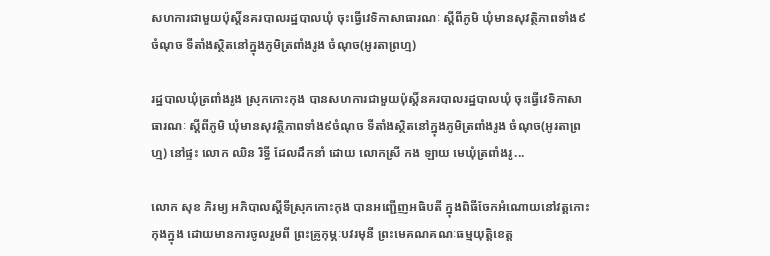សហការជាមួយប៉ុស្តិ៍នគរបាលរដ្ឋបាលឃុំ ចុះធ្វើវេទិកាសាធារណៈ ស្តីពីភូមិ ឃុំមានសុវត្ថិភាពទាំង៩ចំណុច ទីតាំងស្ថិតនៅក្នុងភូមិត្រពាំងរូង ចំណុច(អូរតាព្រហ្ម)

រដ្ឋបាលឃុំត្រពាំងរូង ស្រុកកោះកុង បានសហការជាមួយប៉ុស្តិ៍នគរបាលរដ្ឋបាលឃុំ ចុះធ្វើវេទិកាសាធារណៈ ស្តីពីភូមិ ឃុំមានសុវត្ថិភាពទាំង៩ចំណុច ទីតាំងស្ថិតនៅក្នុងភូមិត្រពាំងរូង ចំណុច(អូរតាព្រហ្ម) នៅផ្ទះ លោក ឈិន រិទ្ធី ដែលដឹកនាំ ដោយ លោកស្រី កង ឡាយ មេឃុំត្រពាំងរូ...

លោក សុខ ភិរម្យ អភិបាលស្ដីទីស្រុកកោះកុង បានអញ្ជើញអធិបតី ក្នុងពិធីចែកអំណោយនៅវត្តកោះកុងក្នុង ដោយមានការចូលរួមពី ព្រះគ្រូកុម្ភៈបវរមុនី ព្រះមេគណគណៈធម្មយុត្តិខេត្ត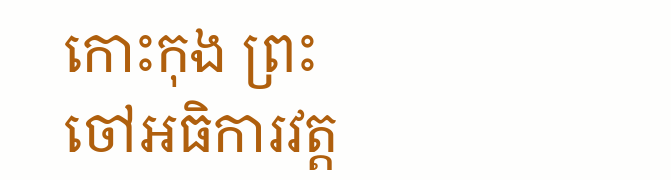កោះកុង ព្រះចៅអធិការវត្ត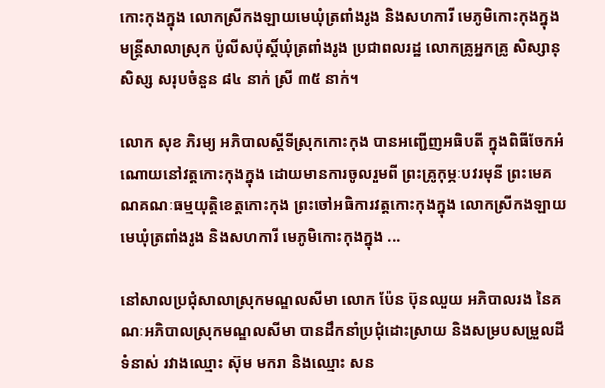កោះកុងក្នុង លោកស្រីកងឡាយមេឃុំត្រពាំងរូង និងសហការី មេភូមិកោះកុងក្នុង មន្ត្រីសាលាស្រុក ប៉ូលីសប៉ុស្តិ៍ឃុំត្រពាំងរូង ប្រជាពលរដ្ឋ លោកគ្រូអ្នកគ្រូ សិស្សានុសិស្ស សរុបចំនួន ៨៤ នាក់ ស្រី ៣៥ នាក់។

លោក សុខ ភិរម្យ អភិបាលស្ដីទីស្រុកកោះកុង បានអញ្ជើញអធិបតី ក្នុងពិធីចែកអំណោយនៅវត្តកោះកុងក្នុង ដោយមានការចូលរួមពី ព្រះគ្រូកុម្ភៈបវរមុនី ព្រះមេគណគណៈធម្មយុត្តិខេត្តកោះកុង ព្រះចៅអធិការវត្តកោះកុងក្នុង លោកស្រីកងឡាយមេឃុំត្រពាំងរូង និងសហការី មេភូមិកោះកុងក្នុង ...

នៅសាលប្រជុំសាលាស្រុកមណ្ឌលសីមា លោក ប៉ែន ប៊ុនឈួយ អភិបាលរង នៃគណៈអភិបាលស្រុកមណ្ឌលសីមា បានដឹកនាំប្រជុំដោះស្រាយ និងសម្របសម្រួលដីទំនាស់ រវាងឈ្មោះ ស៊ុម មករា និងឈ្មោះ សន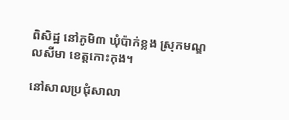ពិសិដ្ឋ នៅភូមិ៣ ឃុំប៉ាក់ខ្លង ស្រុកមណ្ឌលសីមា ខេត្តកោះកុង។

នៅសាលប្រជុំសាលា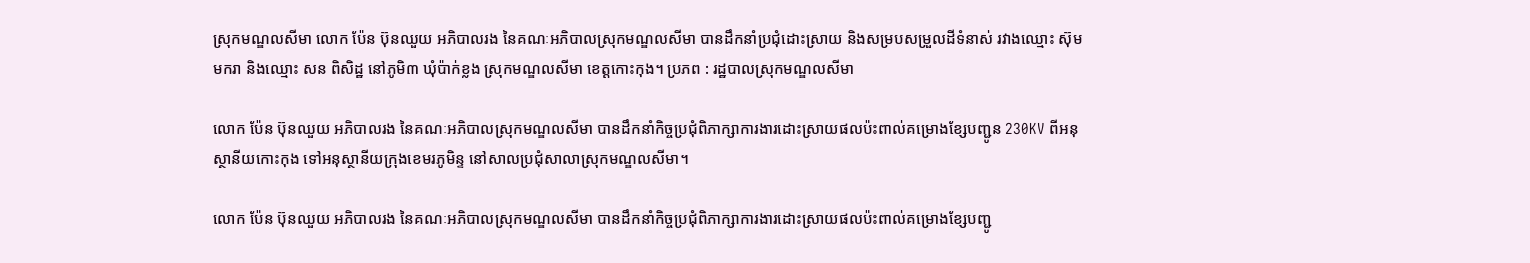ស្រុកមណ្ឌលសីមា លោក ប៉ែន ប៊ុនឈួយ អភិបាលរង នៃគណៈអភិបាលស្រុកមណ្ឌលសីមា បានដឹកនាំប្រជុំដោះស្រាយ និងសម្របសម្រួលដីទំនាស់ រវាងឈ្មោះ ស៊ុម មករា និងឈ្មោះ សន ពិសិដ្ឋ នៅភូមិ៣ ឃុំប៉ាក់ខ្លង ស្រុកមណ្ឌលសីមា ខេត្តកោះកុង។ ប្រភព : រដ្ឋបាលស្រុកមណ្ឌលសីមា

លោក ប៉ែន ប៊ុនឈួយ អភិបាលរង នៃគណៈអភិបាលស្រុកមណ្ឌលសីមា បានដឹកនាំកិច្ចប្រជុំពិភាក្សាការងារដោះស្រាយផលប៉ះពាល់គម្រោងខ្សែបញ្ជូន 230KV ពីអនុស្ថានីយកោះកុង ទៅអនុស្ថានីយក្រុងខេមរភូមិន្ទ នៅសាលប្រជុំសាលាស្រុកមណ្ឌលសីមា។

លោក ប៉ែន ប៊ុនឈួយ អភិបាលរង នៃគណៈអភិបាលស្រុកមណ្ឌលសីមា បានដឹកនាំកិច្ចប្រជុំពិភាក្សាការងារដោះស្រាយផលប៉ះពាល់គម្រោងខ្សែបញ្ជូ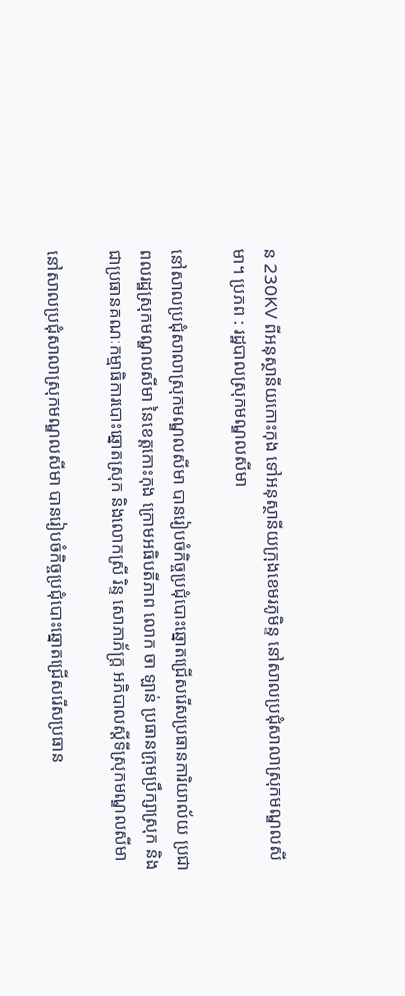ន 230KV ពីអនុស្ថានីយកោះកុង ទៅអនុស្ថានីយក្រុងខេមរភូមិន្ទ នៅសាលប្រជុំសាលាស្រុកមណ្ឌលសីមា។ ប្រភព : រដ្ឋបាលស្រុកមណ្ឌលសីមា

នៅសាលប្រជុំសាលាស្រុកមណ្ឌលសីមា បានរៀបចំកិច្ចប្រជុំបោះឆ្នោតជ្រើសរើសប្រធានការិយាល័យ ប្រជាពលរដ្ឋស្រុកមណ្ឌលសីមា នៃខេត្តកោះកុង ក្រោមអធិបតីភាព លោក ចា ឡាន់ ប្រធានក្រុមប្រឹក្សាស្រុក និងជាប្រធានគណៈកម្មាធិការបោះឆ្នោតស្រុក និងលោកស្រី រិន្ទ សោភាភ័ក្រ្ត អភិបាលស្ដីទីស្រុកមណ្ឌលសីមា

នៅសាលប្រជុំសាលាស្រុកមណ្ឌលសីមា បានរៀបចំកិច្ចប្រជុំបោះឆ្នោតជ្រើសរើសប្រធាន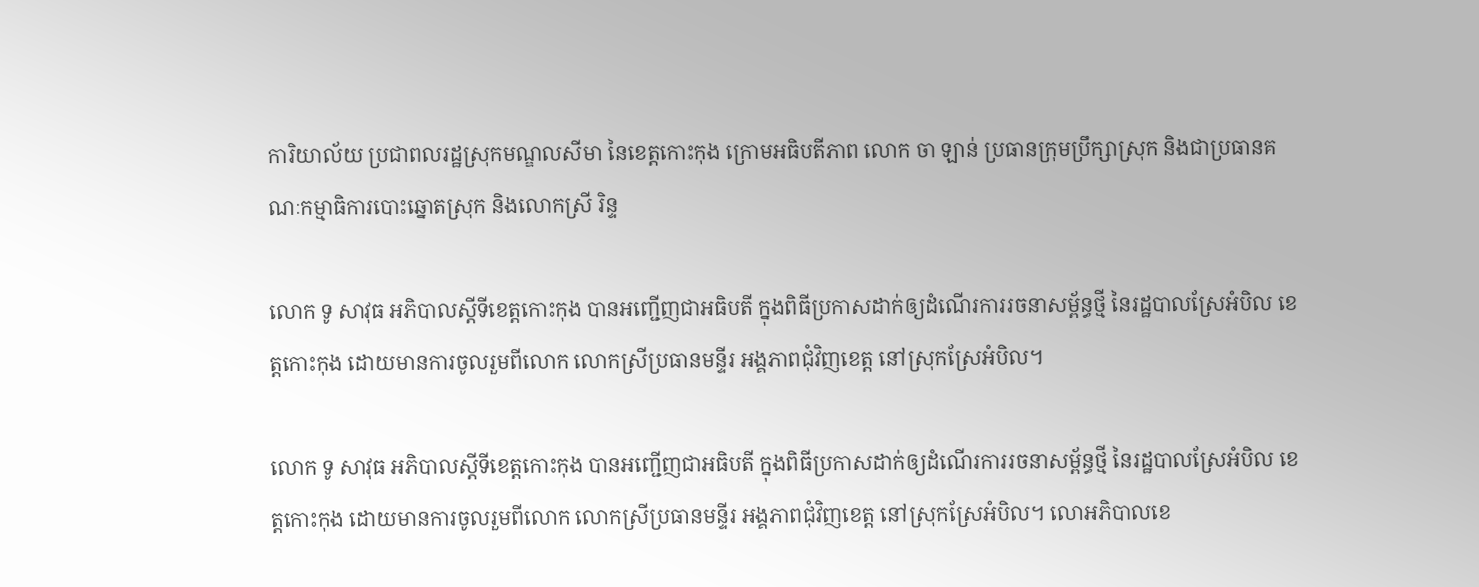ការិយាល័យ ប្រជាពលរដ្ឋស្រុកមណ្ឌលសីមា នៃខេត្តកោះកុង ក្រោមអធិបតីភាព លោក ចា ឡាន់ ប្រធានក្រុមប្រឹក្សាស្រុក និងជាប្រធានគណៈកម្មាធិការបោះឆ្នោតស្រុក និងលោកស្រី រិន្ទ

លោក ទូ សាវុធ អភិបាលស្តីទីខេត្តកោះកុង បានអញ្ជើញជាអធិបតី ក្នុងពិធីប្រកាសដាក់ឲ្យដំណើរការរចនាសម្ព័ន្ធថ្មី នៃរដ្ឋបាលស្រែអំបិល ខេត្តកោះកុង ដោយមានការចូលរួមពីលោក លោកស្រីប្រធានមន្ទីរ អង្គភាពជុំវិញខេត្ត នៅស្រុកស្រែអំបិល។

លោក ទូ សាវុធ អភិបាលស្តីទីខេត្តកោះកុង បានអញ្ជើញជាអធិបតី ក្នុងពិធីប្រកាសដាក់ឲ្យដំណើរការរចនាសម្ព័ន្ធថ្មី នៃរដ្ឋបាលស្រែអំបិល ខេត្តកោះកុង ដោយមានការចូលរួមពីលោក លោកស្រីប្រធានមន្ទីរ អង្គភាពជុំវិញខេត្ត នៅស្រុកស្រែអំបិល។ លោអភិបាលខេ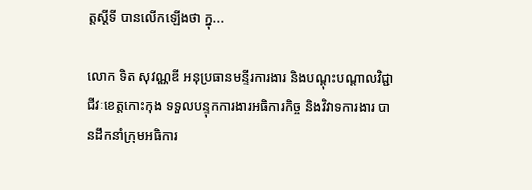ត្តស្តីទី បានលើកឡើងថា ក្នុ...

លោក ទិត សុវណ្ណឌី អនុប្រធានមន្ទីរការងារ និងបណ្ដុះបណ្ដាលវិជ្ជាជីវៈខេត្តកោះកុង ទទួលបន្ទុកការងារអធិការកិច្ច និងវិវាទការងារ បានដឹកនាំក្រុមអធិការ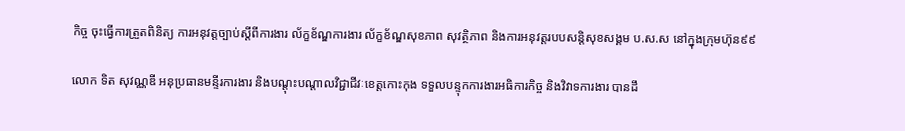កិច្ច ចុះធ្វើការត្រួតពិនិត្យ ការអនុវត្តច្បាប់ស្ដីពីការងារ ល័ក្ខខ័ណ្ឌការងារ ល័ក្ខខ័ណ្ឌសុខភាព សុវត្ថិភាព និងការអនុវត្តរបបសន្តិសុខសង្គម ប.ស.ស នៅក្នុងក្រុមហ៊ុន៩៩

លោក ទិត សុវណ្ណឌី អនុប្រធានមន្ទីរការងារ និងបណ្ដុះបណ្ដាលវិជ្ជាជីវៈខេត្តកោះកុង ទទួលបន្ទុកការងារអធិការកិច្ច និងវិវាទការងារ បានដឹ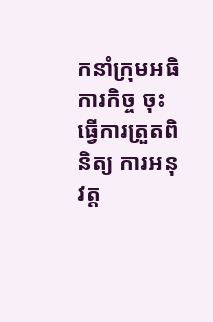កនាំក្រុមអធិការកិច្ច ចុះធ្វើការត្រួតពិនិត្យ ការអនុវត្ត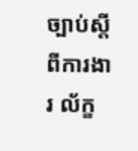ច្បាប់ស្ដីពីការងារ ល័ក្ខ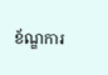ខ័ណ្ឌការ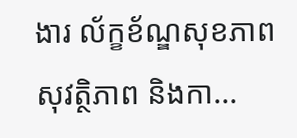ងារ ល័ក្ខខ័ណ្ឌសុខភាព សុវត្ថិភាព និងកា...